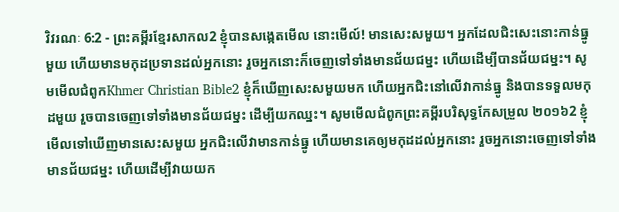វិវរណៈ 6:2 - ព្រះគម្ពីរខ្មែរសាកល2 ខ្ញុំបានសង្កេតមើល នោះមើល៍! មានសេះសមួយ។ អ្នកដែលជិះសេះនោះកាន់ធ្នូមួយ ហើយមានមកុដប្រទានដល់អ្នកនោះ រួចអ្នកនោះក៏ចេញទៅទាំងមានជ័យជម្នះ ហើយដើម្បីបានជ័យជម្នះ។ សូមមើលជំពូកKhmer Christian Bible2 ខ្ញុំក៏ឃើញសេះសមួយមក ហើយអ្នកជិះនៅលើវាកាន់ធ្នូ និងបានទទួលមកុដមួយ រួចបានចេញទៅទាំងមានជ័យជម្នះ ដើម្បីយកឈ្នះ។ សូមមើលជំពូកព្រះគម្ពីរបរិសុទ្ធកែសម្រួល ២០១៦2 ខ្ញុំមើលទៅឃើញមានសេះសមួយ អ្នកជិះលើវាមានកាន់ធ្នូ ហើយមានគេឲ្យមកុដដល់អ្នកនោះ រួចអ្នកនោះចេញទៅទាំងមានជ័យជម្នះ ហើយដើម្បីវាយយក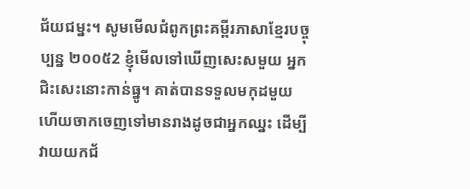ជ័យជម្នះ។ សូមមើលជំពូកព្រះគម្ពីរភាសាខ្មែរបច្ចុប្បន្ន ២០០៥2 ខ្ញុំមើលទៅឃើញសេះសមួយ អ្នកជិះសេះនោះកាន់ធ្នូ។ គាត់បានទទួលមកុដមួយ ហើយចាកចេញទៅមានរាងដូចជាអ្នកឈ្នះ ដើម្បីវាយយកជ័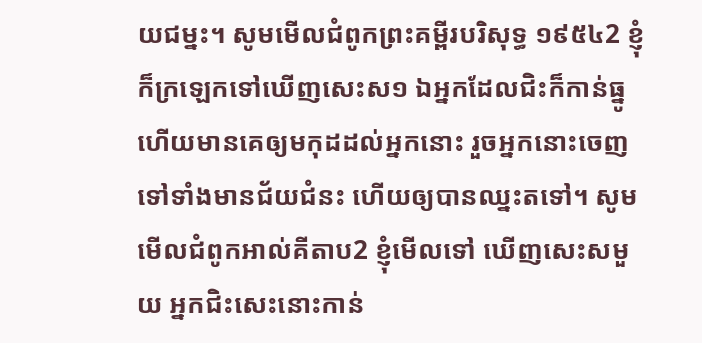យជម្នះ។ សូមមើលជំពូកព្រះគម្ពីរបរិសុទ្ធ ១៩៥៤2 ខ្ញុំក៏ក្រឡេកទៅឃើញសេះស១ ឯអ្នកដែលជិះក៏កាន់ធ្នូ ហើយមានគេឲ្យមកុដដល់អ្នកនោះ រួចអ្នកនោះចេញទៅទាំងមានជ័យជំនះ ហើយឲ្យបានឈ្នះតទៅ។ សូមមើលជំពូកអាល់គីតាប2 ខ្ញុំមើលទៅ ឃើញសេះសមួយ អ្នកជិះសេះនោះកាន់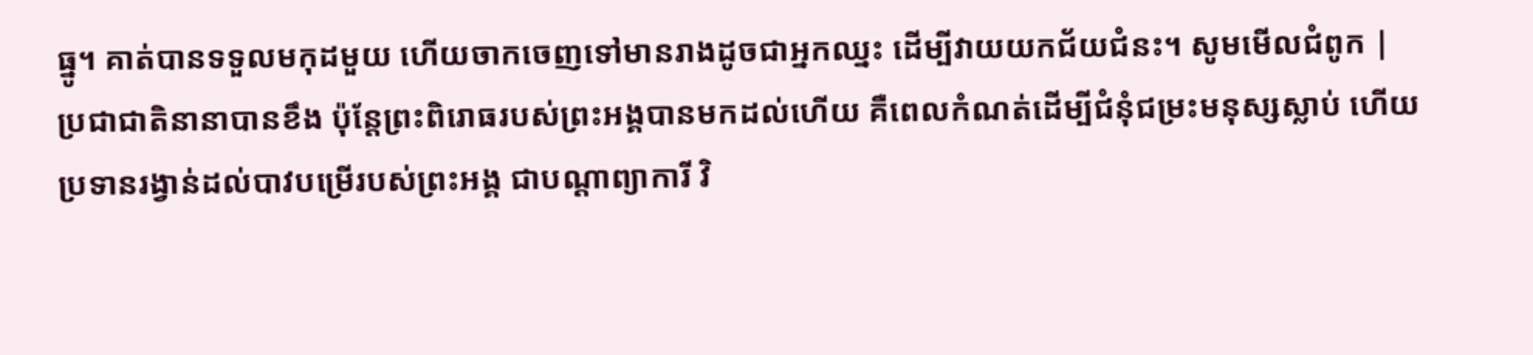ធ្នូ។ គាត់បានទទួលមកុដមួយ ហើយចាកចេញទៅមានរាងដូចជាអ្នកឈ្នះ ដើម្បីវាយយកជ័យជំនះ។ សូមមើលជំពូក |
ប្រជាជាតិនានាបានខឹង ប៉ុន្តែព្រះពិរោធរបស់ព្រះអង្គបានមកដល់ហើយ គឺពេលកំណត់ដើម្បីជំនុំជម្រះមនុស្សស្លាប់ ហើយប្រទានរង្វាន់ដល់បាវបម្រើរបស់ព្រះអង្គ ជាបណ្ដាព្យាការី វិ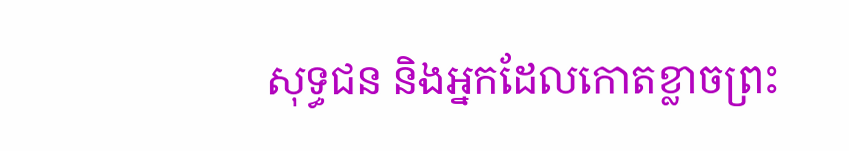សុទ្ធជន និងអ្នកដែលកោតខ្លាចព្រះ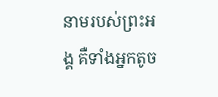នាមរបស់ព្រះអង្គ គឺទាំងអ្នកតូច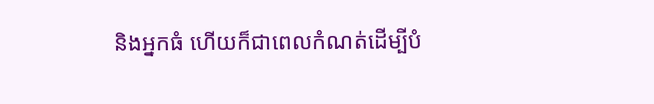និងអ្នកធំ ហើយក៏ជាពេលកំណត់ដើម្បីបំ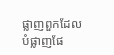ផ្លាញពួកដែលបំផ្លាញផែ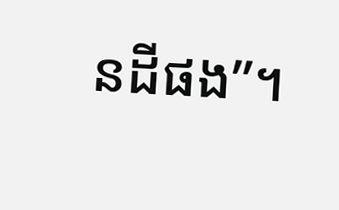នដីផង”។